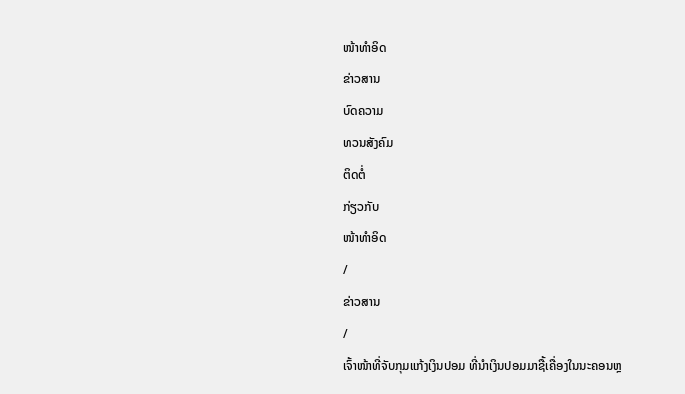ໜ້າທຳອິດ
ຂ່າວສານ
ບົດຄວາມ
ທວນສັງຄົມ
ຕິດຕໍ່
ກ່ຽວກັບ
ໜ້າທຳອິດ
/
ຂ່າວສານ
/
ເຈົ້າໜ້າທີ່ຈັບກຸມແກ້ງເງິນປອມ ທີ່ນຳເງິນປອມມາຊື້ເຄື່ອງໃນນະຄອນຫຼ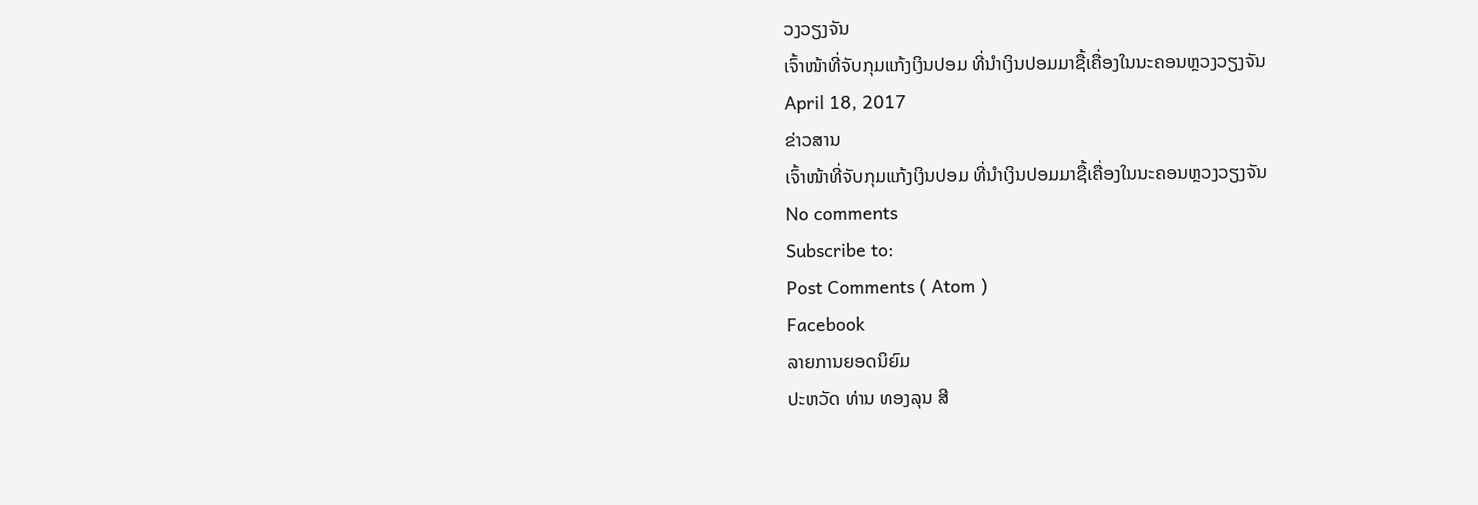ວງວຽງຈັນ
ເຈົ້າໜ້າທີ່ຈັບກຸມແກ້ງເງິນປອມ ທີ່ນຳເງິນປອມມາຊື້ເຄື່ອງໃນນະຄອນຫຼວງວຽງຈັນ
April 18, 2017
ຂ່າວສານ
ເຈົ້າໜ້າທີ່ຈັບກຸມແກ້ງເງິນປອມ ທີ່ນຳເງິນປອມມາຊື້ເຄື່ອງໃນນະຄອນຫຼວງວຽງຈັນ
No comments
Subscribe to:
Post Comments ( Atom )
Facebook
ລາຍການຍອດນິຍົມ
ປະຫວັດ ທ່ານ ທອງລຸນ ສີ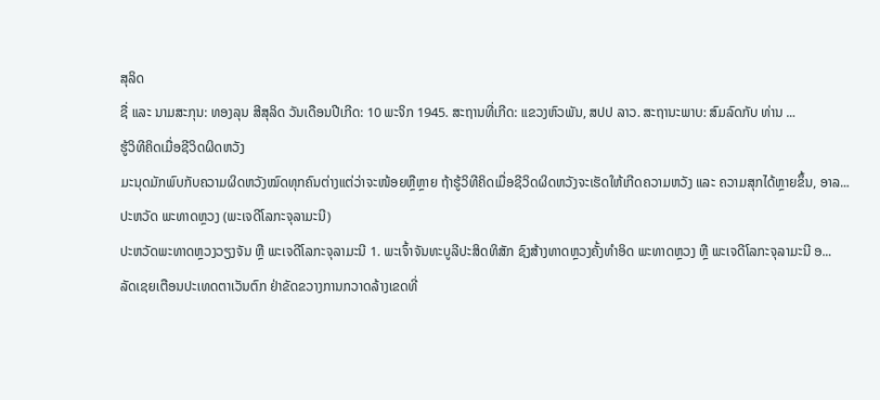ສຸລິດ
ຊື່ ແລະ ນາມສະກຸນ: ທອງລຸນ ສີສຸລິດ ວັນເດືອນປີເກີດ: 10 ພະຈິກ 1945. ສະຖານທີ່ເກີດ: ແຂວງຫົວພັນ, ສປປ ລາວ. ສະຖານະພາບ: ສົມລົດກັບ ທ່ານ ...
ຮູ້ວິທີຄິດເມື່ອຊີວິດຜິດຫວັງ
ມະນຸດມັກພົບກັບຄວາມຜິດຫວັງໝົດທຸກຄົນຕ່າງແຕ່ວ່າຈະໜ້ອຍຫຼືຫຼາຍ ຖ້າຮູ້ວິທີຄິດເມື່ອຊີວິດຜິດຫວັງຈະເຮັດໃຫ້ເກີດຄວາມຫວັງ ແລະ ຄວາມສຸກໄດ້ຫຼາຍຂຶ້ນ, ອາລ...
ປະຫວັດ ພະທາດຫຼວງ (ພະເຈດີໂລກະຈຸລາມະນີ)
ປະຫວັດພະທາດຫຼວງວຽງຈັນ ຫຼື ພະເຈດີໂລກະຈຸລາມະນີ 1. ພະເຈົ້າຈັນທະບູລີປະສິດທິສັກ ຊົງສ້າງທາດຫຼວງຄັ້ງທຳອິດ ພະທາດຫຼວງ ຫຼື ພະເຈດີໂລກະຈຸລາມະນີ ອ...
ລັດເຊຍເຕືອນປະເທດຕາເວັນຕົກ ຢ່າຂັດຂວາງການກວາດລ້າງເຂດທີ່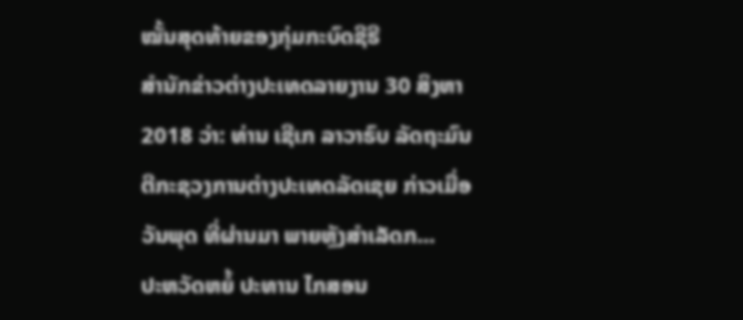ໝັ້ນສຸດທ້າຍຂອງກຸ່ມກະບົດຊີຣີ
ສຳນັກຂ່າວຕ່າງປະເທດລາຍງານ 30 ສິງຫາ 2018 ວ່າ: ທ່ານ ເຊີເກ ລາວາຣົບ ລັດຖະມົນຕີກະຊວງການຕ່າງປະເທດລັດເຊຍ ກ່າວເມື່ອວັນພຸດ ທີ່ຜ່ານມາ ພາຍຫຼັງສຳເລັດກ...
ປະຫວັດຫຍໍ້ ປະທານ ໄກສອນ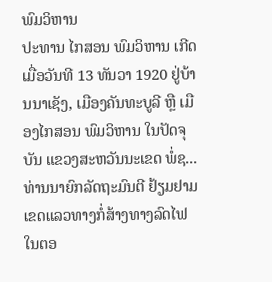ພົມວິຫານ
ປະທານ ໄກສອນ ພົມວິຫານ ເກີດເມື່ອວັນທີ 13 ທັນວາ 1920 ຢູ່ບ້ານນາເຊັງ, ເມືອງຄັນທະບູລີ ຫຼື ເມືອງໄກສອນ ພົມວິຫານ ໃນປັດຈຸບັນ ແຂວງສະຫວັນນະເຂດ ພໍ່ຊ...
ທ່ານນາຍົກລັດຖະມົນຕີ ຢ້ຽມຢາມເຂດແລວທາງກໍ່ສ້າງທາງລົດໄຟ
ໃນຕອ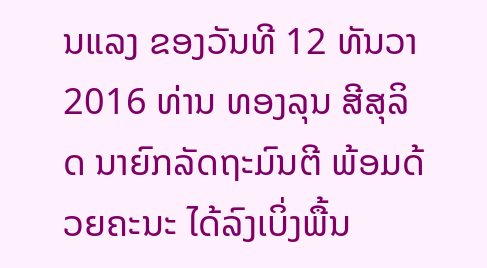ນແລງ ຂອງວັນທີ 12 ທັນວາ 2016 ທ່ານ ທອງລຸນ ສີສຸລິດ ນາຍົກລັດຖະມົນຕີ ພ້ອມດ້ວຍຄະນະ ໄດ້ລົງເບິ່ງພື້ນ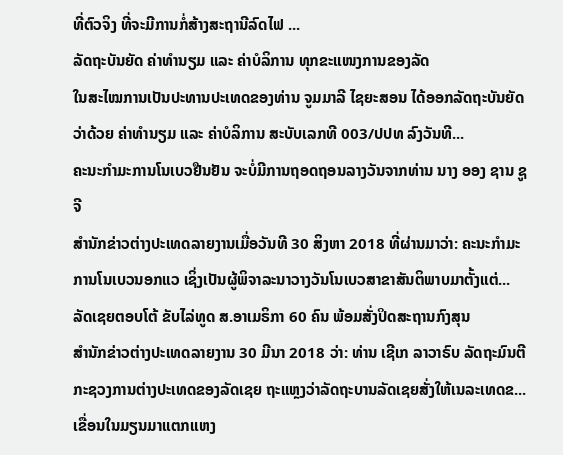ທີ່ຕົວຈິງ ທີ່ຈະມີການກໍ່ສ້າງສະຖານີລົດໄຟ ...
ລັດຖະບັນຍັດ ຄ່າທຳນຽມ ແລະ ຄ່າບໍລິການ ທຸກຂະແໜງການຂອງລັດ
ໃນສະໄໝການເປັນປະທານປະເທດຂອງທ່ານ ຈູມມາລີ ໄຊຍະສອນ ໄດ້ອອກລັດຖະບັນຍັດ ວ່າດ້ວຍ ຄ່າທຳນຽມ ແລະ ຄ່າບໍລິການ ສະບັບເລກທີ 003/ປປທ ລົງວັນທີ...
ຄະນະກຳມະການໂນເບວຢືນຢັນ ຈະບໍ່ມີການຖອດຖອນລາງວັນຈາກທ່ານ ນາງ ອອງ ຊານ ຊູຈີ
ສຳນັກຂ່າວຕ່າງປະເທດລາຍງານເມື່ອວັນທີ 30 ສິງຫາ 2018 ທີ່ຜ່ານມາວ່າ: ຄະນະກຳມະການໂນເບວນອກແວ ເຊິ່ງເປັນຜູ້ພິຈາລະນາວາງວັນໂນເບວສາຂາສັນຕິພາບມາຕັ້ງແຕ່...
ລັດເຊຍຕອບໂຕ້ ຂັບໄລ່ທູດ ສ.ອາເມຣິກາ 60 ຄົນ ພ້ອມສັ່ງປິດສະຖານກົງສຸນ
ສຳນັກຂ່າວຕ່າງປະເທດລາຍງານ 30 ມີນາ 2018 ວ່າ: ທ່ານ ເຊີເກ ລາວາຣົບ ລັດຖະມົນຕີກະຊວງການຕ່າງປະເທດຂອງລັດເຊຍ ຖະແຫຼງວ່າລັດຖະບານລັດເຊຍສັ່ງໃຫ້ເນລະເທດຂ...
ເຂື່ອນໃນມຽນມາແຕກແຫງ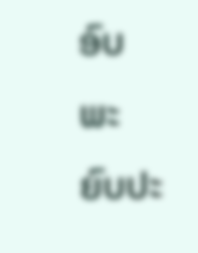ອົບພະຍົບປະ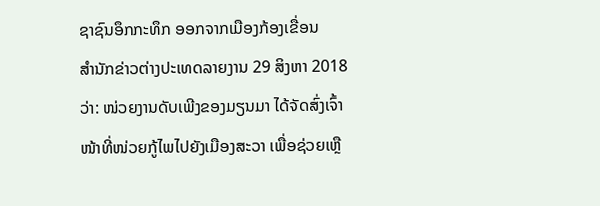ຊາຊົນອຶກກະທຶກ ອອກຈາກເມືອງກ້ອງເຂື່ອນ
ສຳນັກຂ່າວຕ່າງປະເທດລາຍງານ 29 ສິງຫາ 2018 ວ່າ: ໜ່ວຍງານດັບເພີງຂອງມຽນມາ ໄດ້ຈັດສົ່ງເຈົ້າໜ້າທີ່ໜ່ວຍກູ້ໄພໄປຍັງເມືອງສະວາ ເພື່ອຊ່ວຍເຫຼື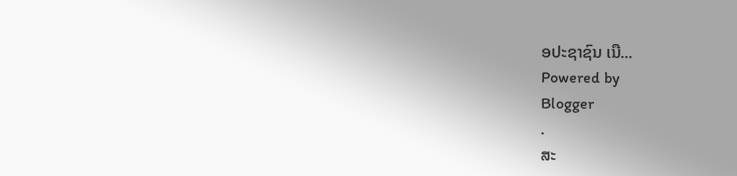ອປະຊາຊົນ ເນື...
Powered by
Blogger
.
ສະ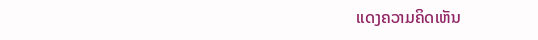ແດງຄວາມຄິດເຫັນ